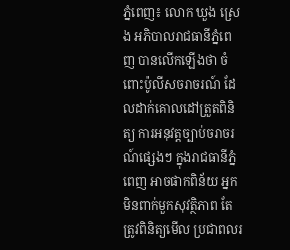ភ្នំពេញ៖ លោក ឃួង ស្រេង អភិបាលរាជធានីភ្នំពេញ បានលើកឡើងថា ចំពោះប៉ូលីសចរាចរណ៍ ដែលដាក់គោលដៅត្រួតពិនិត្យ ការអនុវត្តច្បាប់ចរាចរណ៍ផ្សេងៗ ក្នុងរាជធានីភ្នំពេញ អាចផាកពិន័យ អ្នកមិនពាក់មួកសុវត្ថិភាព តែត្រូវពិនិត្យមើល ប្រជាពលរ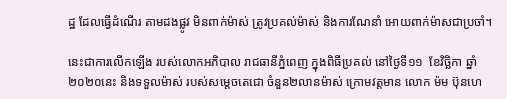ដ្ឋ ដែលធ្វើដំណើរ តាមដងផ្លូវ មិនពាក់ម៉ាស់ ត្រូវប្រគល់ម៉ាស់ និងការណែនាំ អោយពាក់ម៉ាសជាប្រចាំ។

នេះជាការលើកឡើង របស់លោកអភិបាល រាជធានីភ្នំពេញ ក្នុងពិធីប្រគល់ នៅថ្ងៃទី១១  ខែវិច្ឆិកា ឆ្នាំ២០២០នេះ និងទទួលម៉ាស់ របស់សម្តេចតេជោ ចំនួន២លានម៉ាស់ ក្រោមវត្តមាន លោក ម៉ម ប៊ុនហេ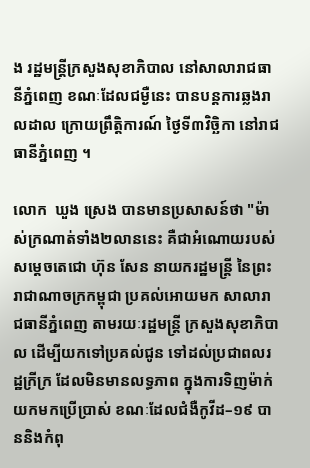ង រដ្ឋមន្ត្រីក្រសួងសុខាភិបាល នៅសាលារាជធានីភ្នំពេញ ខណៈដែលជម្ងឺនេះ បានបន្តការឆ្លងរាលដាល ក្រោយព្រឹត្តិការណ៍ ថ្ងៃទី៣វិច្ឆិកា នៅរាជធានីភ្នំពេញ ។

លោក  ឃួង ស្រេង បានមានប្រសាសន៍ថា "ម៉ាស់ក្រណាត់ទាំង២លាននេះ គឺជាអំណោយរបស់សម្ដេចតេជោ ហ៊ុន សែន នាយករដ្ឋមន្ត្រី នៃព្រះរាជាណាចក្រកម្ពុជា ប្រគល់អោយមក សាលារាជធានីភ្នំពេញ តាមរយៈរដ្ឋមន្ត្រី ក្រសួងសុខាភិបាល ដើម្បីយកទៅប្រគល់ជូន ទៅដល់ប្រជាពលរដ្ឋក្រីក្រ ដែលមិនមានលទ្ធភាព ក្នុងការទិញម៉ាក់ យកមកប្រើប្រាស់ ខណៈដែលជំងឺកូវីដ–១៩ បាននិងកំពុ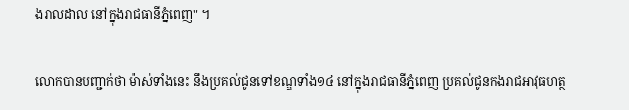ងរាលដាល នៅក្នុងរាជធានីភ្នំពេញ" ។

លោកបានបញ្ជាក់ថា ម៉ាស់ទាំងនេះ នឹងប្រគល់ជូនទៅខណ្ឌទាំង១៤ នៅក្នុងរាជធានីភ្នំពេញ ប្រគល់ជូនកងរាជអាវុធហត្ថ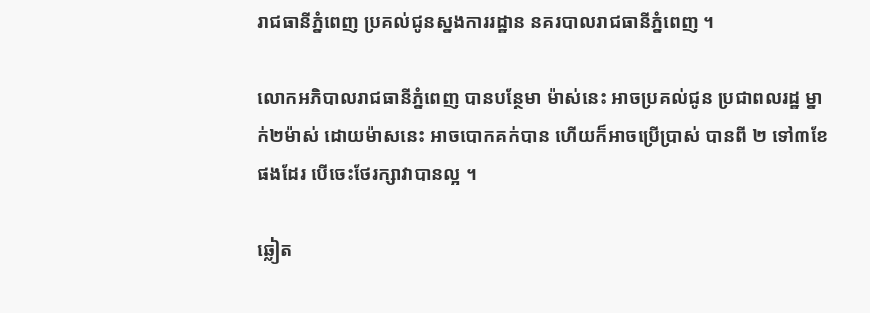រាជធានីភ្នំពេញ ប្រគល់ជូនស្នងការរដ្ឋាន នគរបាលរាជធានីភ្នំពេញ ។

លោកអភិបាលរាជធានីភ្នំពេញ បានបន្ថែមា ម៉ាស់នេះ អាចប្រគល់ជូន ប្រជាពលរដ្ឋ ម្នាក់២ម៉ាស់ ដោយម៉ាសនេះ អាចបោកគក់បាន ហើយក៏អាចប្រើប្រាស់ បានពី ២ ទៅ៣ខែ ផងដែរ បើចេះថែរក្សាវាបានល្អ ។

ឆ្លៀត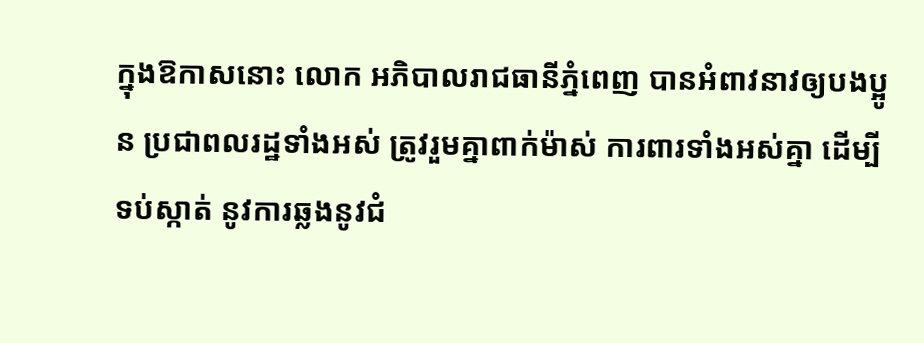ក្នុងឱកាសនោះ លោក អភិបាលរាជធានីភ្នំពេញ បានអំពាវនាវឲ្យបងប្អូន ប្រជាពលរដ្ឋទាំងអស់ ត្រូវរួមគ្នាពាក់ម៉ាស់ ការពារទាំងអស់គ្នា ដើម្បីទប់ស្កាត់ នូវការឆ្លងនូវជំ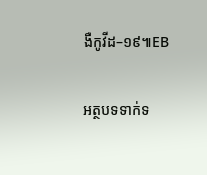ងឺកូវីដ–១៩៕EB

អត្ថបទទាក់ទ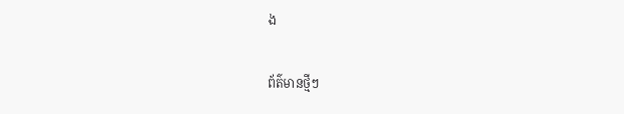ង

ព័ត៌មានថ្មីៗ